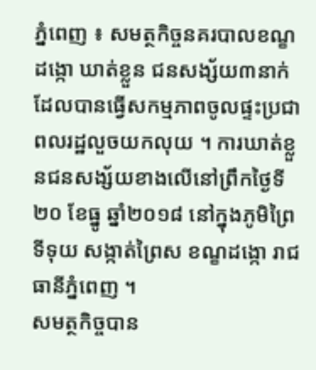ភ្នំពេញ ៖ សមត្ថកិច្ចនគរបាលខណ្ខដង្កោ ឃាត់ខ្លួន ជនសង្ស័យ៣នាក់ ដែលបានធ្វើសកម្មភាពចូលផ្ទះប្រជាពលរដ្ឋលួចយកលុយ ។ ការឃាត់ខ្លួនជនសង្ស័យខាងលើនៅព្រឹកថ្ងៃទី២០ ខែធ្នូ ឆ្នាំ២០១៨ នៅក្នុងភូមិព្រៃទីទុយ សង្កាត់ព្រៃស ខណ្ខដង្កោ រាជធានីភ្នំពេញ ។
សមត្ថកិច្ចបាន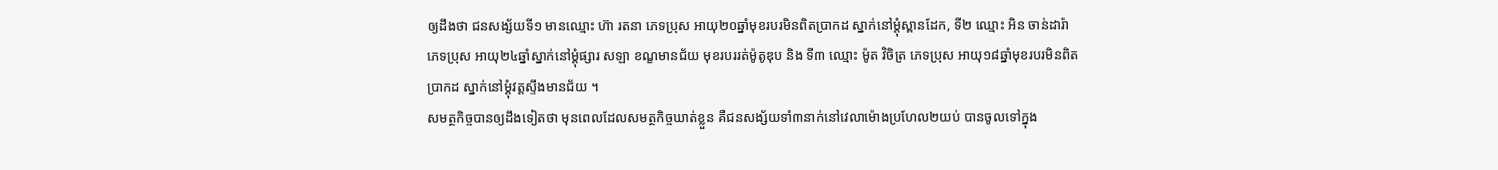ឲ្យដឹងថា ជនសង្ស័យទី១ មានឈ្មោះ ហ៊ា រតនា ភេទប្រុស អាយុ២០ឆ្នាំមុខរបរមិនពិតប្រាកដ ស្នាក់នៅម្តុំស្ពានដែក, ទី២ ឈ្មោះ អិន ចាន់ដារ៉ា ភេទប្រុស អាយុ២៤ឆ្នាំស្នាក់នៅម្តុំផ្សារ សឡា ខណ្ខមានជ័យ មុខរបររត់ម៉ូតូឌុប និង ទី៣ ឈ្មោះ ម៉ូត វិចិត្រ ភេទប្រុស អាយុ១៨ឆ្នាំមុខរបរមិនពិតប្រាកដ ស្នាក់នៅម្តុំវត្តស្ទឹងមានជ័យ ។
សមត្ថកិច្ចបានឲ្យដឹងទៀតថា មុនពេលដែលសមត្ថកិច្ចឃាត់ខ្លួន គឺជនសង្ស័យទាំ៣នាក់នៅវេលាម៉ោងប្រហែល២យប់ បានចូលទៅក្នុង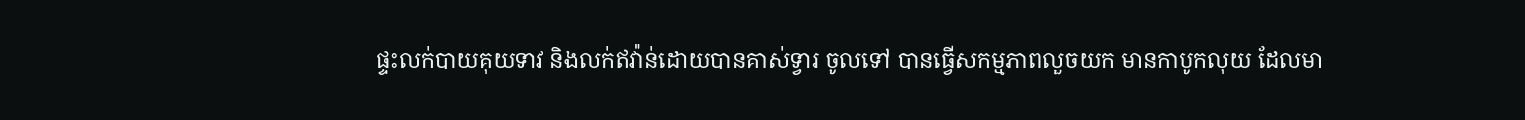ផ្ទះលក់បាយគុយទាវ និងលក់ឥវ៉ាន់ដោយបានគាស់ទ្វារ ចូលទៅ បានធ្វើសកម្មភាពលួចយក មានកាបូកលុយ ដែលមា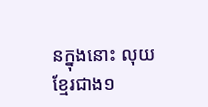នក្នុងនោះ លុយខ្មែរជាង១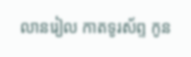លានរៀល កាតទូរស័ព្ទ កូន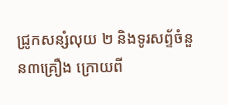ជ្រូកសន្សំលុយ ២ និងទូរសព្ទ័ចំនួន៣គ្រឿង ក្រោយពី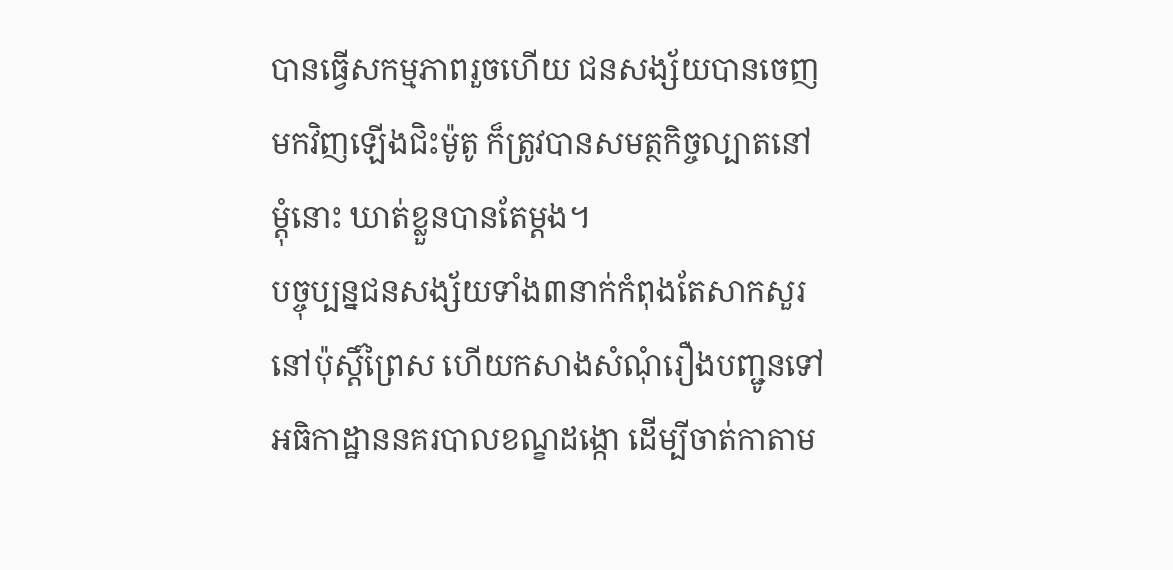បានធ្វើសកម្មភាពរួចហើយ ជនសង្ស័យបានចេញមកវិញឡើងជិះម៉ូតូ ក៏ត្រូវបានសមត្ថកិច្ចល្បាតនៅម្តុំនោះ ឃាត់ខ្លួនបានតែម្តង។
បច្ចុប្បន្នជនសង្ស័យទាំង៣នាក់កំពុងតែសាកសួរនៅប៉ុស្តិ៍ព្រៃស ហើយកសាងសំណុំរឿងបញ្ជូនទៅអធិកាដ្ឋាននគរបាលខណ្ខដង្កោ ដើម្បីចាត់កាតាម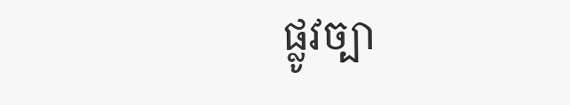ផ្លូវច្បា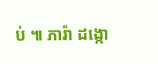ប់ ៕ ភារ៉ា ដង្កោ